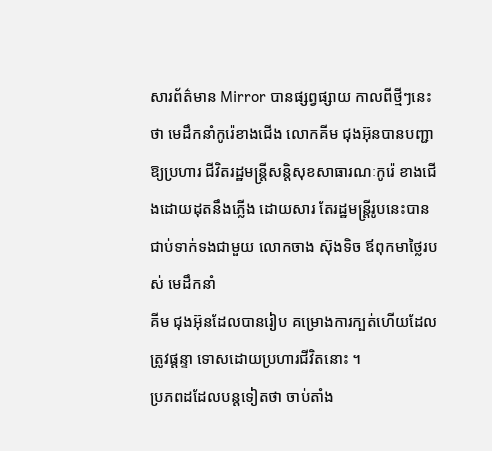សារព័ត៌មាន Mirror បានផ្សព្វផ្សាយ កាលពីថ្មីៗនេះថា មេដឹកនាំកូរ៉េខាងជើង លោកគីម ជុងអ៊ុនបានបញ្ជាឱ្យប្រហារ ជីវិតរដ្ឋមន្ដ្រីសន្ដិសុខសាធារណៈកូរ៉េ ខាងជើងដោយដុតនឹងភ្លើង ដោយសារ តែរដ្ឋមន្ដ្រីរូបនេះបានជាប់ទាក់ទងជាមួយ លោកចាង ស៊ុងទិច ឪពុកមាថ្លៃរបស់ មេដឹកនាំ
គីម ជុងអ៊ុនដែលបានរៀប គម្រោងការក្បត់ហើយដែលត្រូវផ្ដន្ទា ទោសដោយប្រហារជីវិតនោះ ។
ប្រភពដដែលបន្ដទៀតថា ចាប់តាំង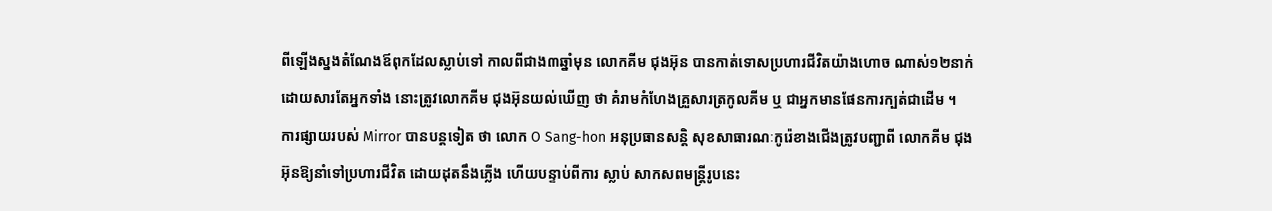ពីឡើងស្នងតំណែងឪពុកដែលស្លាប់ទៅ កាលពីជាង៣ឆ្នាំមុន លោកគីម ជុងអ៊ុន បានកាត់ទោសប្រហារជីវិតយ៉ាងហោច ណាស់១២នាក់ ដោយសារតែអ្នកទាំង នោះត្រូវលោកគីម ជុងអ៊ុនយល់ឃើញ ថា គំរាមកំហែងគ្រួសារត្រកូលគីម ឬ ជាអ្នកមានផែនការក្បត់ជាដើម ។
ការផ្សាយរបស់ Mirror បានបន្ដទៀត ថា លោក O Sang-hon អនុប្រធានសន្ដិ សុខសាធារណៈកូរ៉េខាងជើងត្រូវបញ្ជាពី លោកគីម ជុងអ៊ុនឱ្យនាំទៅប្រហារជីវិត ដោយដុតនឹងភ្លើង ហើយបន្ទាប់ពីការ ស្លាប់ សាកសពមន្ដ្រីរូបនេះ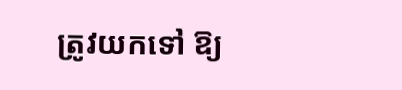ត្រូវយកទៅ ឱ្យ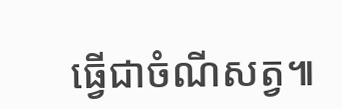ធ្វើជាចំណីសត្វ៕